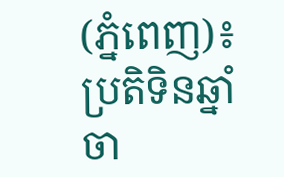(ភ្នំពេញ)៖ ប្រតិទិនឆ្នាំចា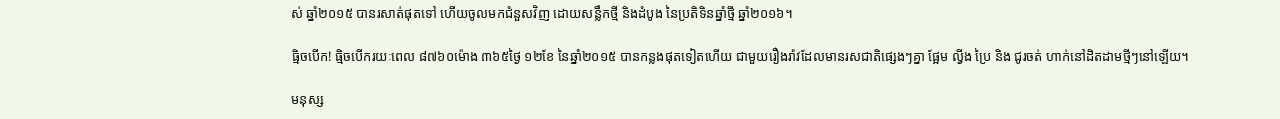ស់ ឆ្នាំ២០១៥ បានរសាត់ផុតទៅ ហើយចូលមកជំនួសវិញ ដោយសន្លឹកថ្មី និងដំបូង នៃប្រតិទិនឆ្នាំថ្មី ឆ្នាំ២០១៦។

ធ្មិចបើក! ធ្មិចបើករយៈពេល ៨៧៦០ម៉ោង ៣៦៥ថ្ងៃ ១២ខែ នៃឆ្នាំ២០១៥ បានកន្លងផុតទៀតហើយ ជាមួយរឿងរ៉ាវដែលមានរសជាតិផ្សេងៗគ្នា ផ្អែម ល្វីង ប្រៃ និង ជូរចត់ ហាក់នៅដិតដាមថ្មីៗនៅឡើយ។

មនុស្ស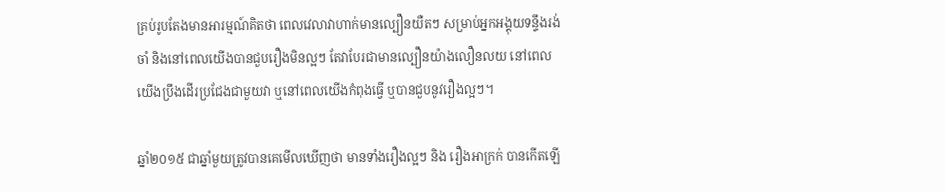គ្រប់រូបតែងមានអារម្មណ៍គិតថា ពេលវេលាវាហាក់មានល្បឿនយឺតៗ សម្រាប់អ្នកអង្គុយទន្ទឹងរង់ចាំ និងនៅពេលយើងបានជួបរឿងមិនល្អៗ តែវាបែរជាមានល្បឿនយ៉ាងលឿនលយ នៅពេលយើងប្រឹងដើរប្រជែងជាមួយវា ឬនៅពេលយើងកំពុងធ្វើ ឬបានជួបនូវរឿងល្អៗ។

ឆ្នាំ២០១៥ ជាឆ្នាំមួយត្រូវបានគេមើលឃើញថា មានទាំងរឿងល្អៗ និង រឿងអាក្រក់ បានកើតឡើ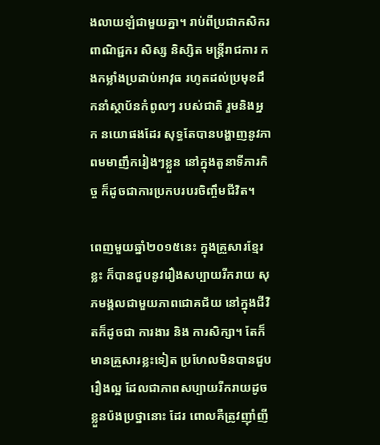ងលាយឡំជាមួយគ្នា។ រាប់ពីប្រជាកសិករ ពាណិជ្ជករ សិស្ស និស្សិត មន្រ្តីរាជការ កងកម្លាំងប្រដាប់អាវុធ រហូតដល់ប្រមុខដឹកនាំស្ថាប័នកំពូលៗ របស់ជាតិ រួមនិងអ្នក នយោផងដែរ សុទ្ធតែបានបង្ហាញនូវភាពមមាញឹករៀងៗខ្លួន នៅក្នុងតួនាទីភារកិច្ច ក៏ដូចជាការប្រកបរបរចិញ្ចឹមជីវិត។

ពេញមួយឆ្នាំ២០១៥នេះ ក្នុងគ្រួសារខ្មែរខ្លះ ក៏បានជួបនូវរឿងសប្បាយរីករាយ សុភមង្គលជាមួយភាពជោគជ័យ នៅក្នុងជីវិតក៏ដូចជា ការងារ និង ការសិក្សា។ តែក៏មានគ្រួសារខ្លះទៀត ប្រហែលមិនបានជួបរឿងល្អ ដែលជាភាពសប្បាយរីករាយដូចខ្លួនប៉ងប្រថ្នានោះ ដែរ ពោលគឺត្រូវញ៉ាំញី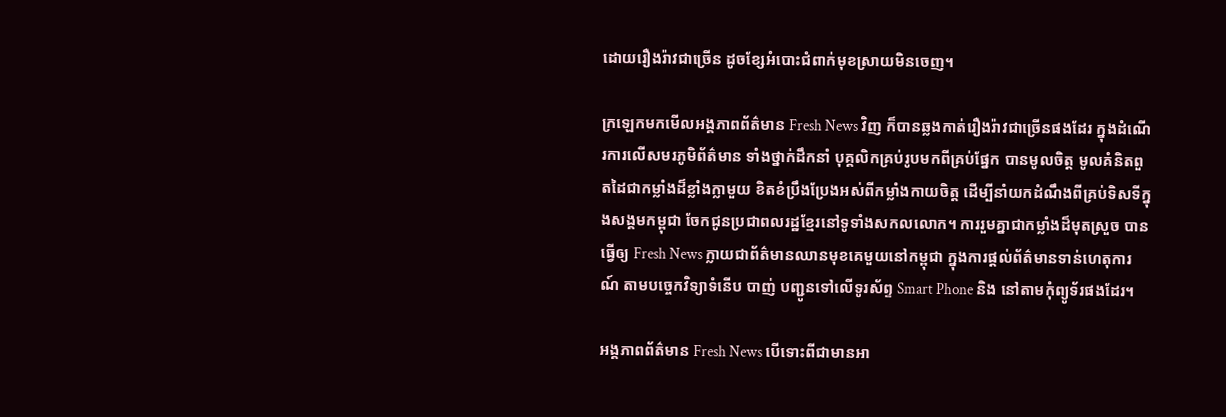ដោយរឿងរ៉ាវជាច្រើន ដូចខ្សែអំបោះជំពាក់មុខស្រាយមិនចេញ។

ក្រឡេកមកមើលអង្គភាពព័ត៌មាន Fresh News វិញ ក៏បានឆ្លងកាត់រឿងរ៉ាវជាច្រើនផងដែរ ក្នុងដំណើរការលើសមរភូមិព័ត៌មាន ទាំងថ្នាក់ដឹកនាំ បុគ្គលិកគ្រប់រូបមកពីគ្រប់ផ្នែក បានមូលចិត្ត មូលគំនិតពួតដៃជាកម្លាំងដ៏ខ្លាំងក្លាមួយ ខិតខំប្រឹងប្រែងអស់ពីកម្លាំងកាយចិត្ត ដើម្បីនាំយកដំណឹងពីគ្រប់ទិសទីក្នុងសង្គមកម្ពុជា ចែកជូនប្រជាពលរដ្ឋខ្មែរនៅទូទាំងសកលលោក។ ការរួមគ្នាជាកម្លាំងដ៏មុតស្រួច បានធ្វើឲ្យ Fresh News ក្លាយជាព័ត៌មានឈានមុខគេមួយនៅកម្ពុជា ក្នុងការផ្តល់ព័ត៌មានទាន់ហេតុការណ៍ តាមបច្ចេកវិទ្យាទំនើប បាញ់ បញ្ជូនទៅលើទូរស័ព្ទ Smart Phone និង នៅតាមកុំព្យូទ័រផងដែរ។

អង្គភាពព័ត៌មាន Fresh News បើទោះពីជាមានអា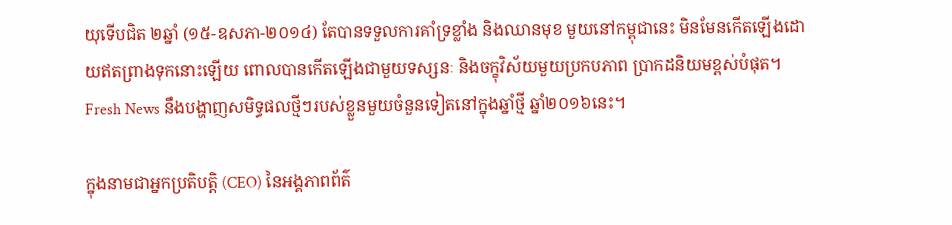យុទើបជិត ២ឆ្នាំ (១៥-ឧសភា-២០១៤) តែបានទទួលការគាំទ្រខ្លាំង និងឈានមុខ មួយនៅកម្ពុជានេះ មិនមែនកើតឡើងដោយឥតព្រាងទុកនោះឡើយ ពោលបានកើតឡើងជាមួយទស្សនៈ និងចក្ខុវិស័យមួយប្រកបភាព ប្រាកដនិយមខ្ពស់បំផុត។ Fresh News នឹងបង្ហាញសមិទ្ធផលថ្មីៗរបស់ខ្លួនមួយចំនួនទៀតនៅក្នុងឆ្នាំថ្មី ឆ្នាំ២០១៦នេះ។

ក្នុងនាមជាអ្នកប្រតិបត្តិ (CEO) នៃអង្គភាពព័ត៌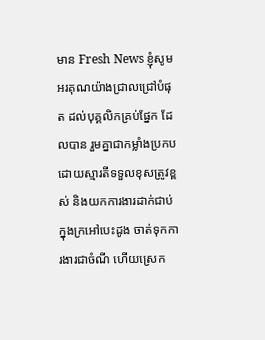មាន Fresh News ខ្ញុំសូមអរគុណយ៉ាងជ្រាលជ្រៅបំផុត ដល់បុគ្គលិកគ្រប់ផ្នែក ដែលបាន រួមគ្នាជាកម្លាំងប្រកប ដោយស្មារតីទទួលខុសត្រូវខ្ពស់ និងយកការងារដាក់ជាប់ក្នុងក្រអៅបេះដូង ចាត់ទុកការងារជាចំណី ហើយស្រេក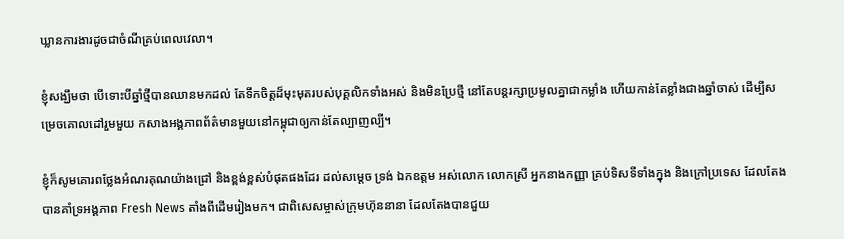ឃ្លានការងារដូចជាចំណីគ្រប់ពេលវេលា។

ខ្ញុំសង្ឃឹមថា បើទោះបីឆ្នាំថ្មីបានឈានមកដល់ តែទឹកចិត្តដ៏មុះមុតរបស់បុគ្គលិកទាំងអស់ និងមិនប្រែថ្មី នៅតែបន្តរក្សាប្រមូលគ្នាជាកម្លាំង ហើយកាន់តែខ្លាំងជាងឆ្នាំចាស់ ដើម្បីសម្រេចគោលដៅរួមមួយ កសាងអង្គភាពព័ត៌មានមួយនៅកម្ពុជាឲ្យកាន់តែល្បាញល្បី។

ខ្ញុំក៏សូមគោរពថ្លែងអំណរគុណយ៉ាងជ្រៅ និងខ្ពង់ខ្ពស់បំផុតផងដែរ ដល់សម្តេច ទ្រង់ ឯកឧត្តម អស់លោក លោកស្រី អ្នកនាងកញ្ញា គ្រប់ទិសទីទាំងក្នុង និងក្រៅប្រទេស ដែលតែងបានគាំទ្រអង្គភាព Fresh News តាំងពីដើមរៀងមក។ ជាពិសេសម្ចាស់ក្រុមហ៊ុននានា ដែលតែងបានជួយ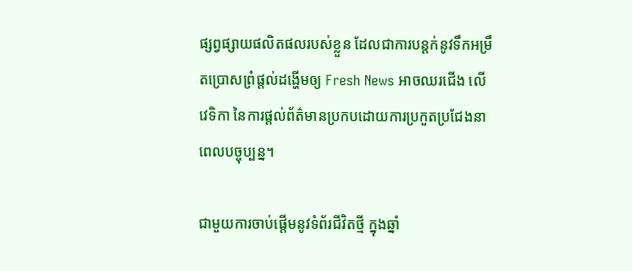ផ្សព្វផ្សាយផលិតផលរបស់ខ្លួន ដែលជាការបន្តក់នូវទឹកអម្រឹតប្រោសព្រំផ្តល់ដង្ហើមឲ្យ Fresh News អាចឈរជើង លើវេទិកា នៃការផ្តល់ព័ត៌មានប្រកបដោយការប្រកួតប្រជែងនាពេលបច្ចុប្បន្ន។

ជាមួយការចាប់ផ្តើមនូវទំព័រជីវិតថ្មី ក្នុងឆ្នាំ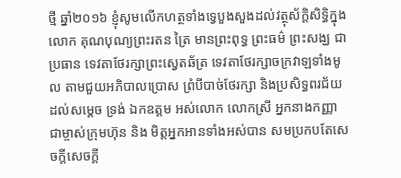ថ្មី ឆ្នាំ២០១៦ ខ្ញុំសូមលើកហត្ថទាំងទ្វេបួងសួងដល់វត្ថុស័ក្តិសិទ្ធិក្នុងលោក គុណបុណ្យព្រះរតន ត្រៃ មានព្រះពុទ្ធ ព្រះធម៌ ព្រះសង្ឃ ជាប្រធាន ទេវតាថែរក្សាព្រះស្វេតឆ័ត្រ ទេវតាថែរក្សាចក្រវាឡទាំងមូល តាមជួយអភិបាលប្រោស ព្រំបីបាច់ថែរក្សា និងប្រសិទ្ធពរជ័យ ដល់សម្តេច ទ្រង់ ឯកឧត្តម អស់លោក លោកស្រី អ្នកនាងកញ្ញា ជាម្ចាស់ក្រុមហ៊ុន និង មិត្តអ្នកអានទាំងអស់បាន សមប្រកបតែសេចក្តីសេចក្តី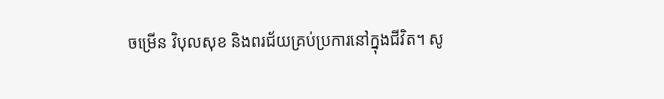ចម្រើន វិបុលសុខ និងពរជ័យគ្រប់ប្រការនៅក្នុងជីវិត។ សូ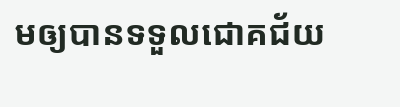មឲ្យបានទទួលជោគជ័យ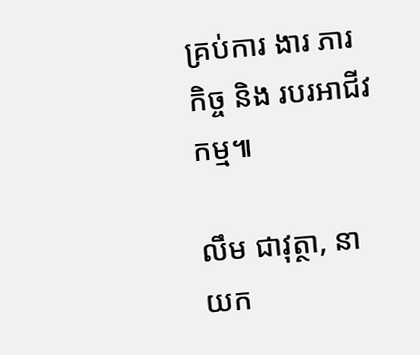គ្រប់ការ ងារ ភារកិច្ច និង របរអាជីវកម្ម៕

លឹម ជាវុត្ថា, នាយក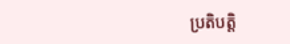ប្រតិបត្តិ